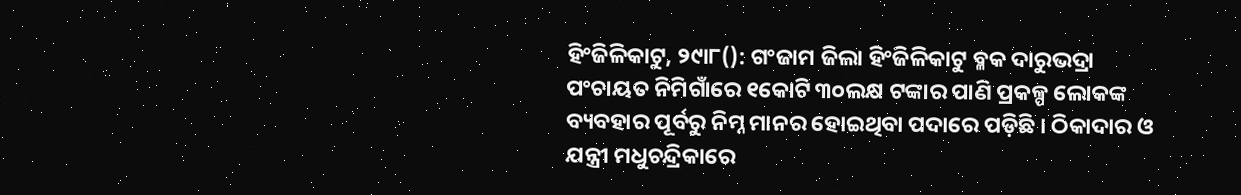ହିଂଜିଳିକାଟୁ, ୨୯ା୮(): ଗଂଜାମ ଜିଲା ହିଂଜିଳିକାଟୁ ବ୍ଳକ ଦାରୁଭଦ୍ରା ପଂଚାୟତ ନିମିଗାଁରେ ୧କୋଟି ୩୦ଲକ୍ଷ ଟଙ୍କାର ପାଣି ପ୍ରକଳ୍ପ ଲୋକଙ୍କ ବ୍ୟବହାର ପୂର୍ବରୁ ନିମ୍ନ ମାନର ହୋଇଥିବା ପଦାରେ ପଡ଼ିଛି । ଠିକାଦାର ଓ ଯନ୍ତ୍ରୀ ମଧୁଚନ୍ଦ୍ରିକାରେ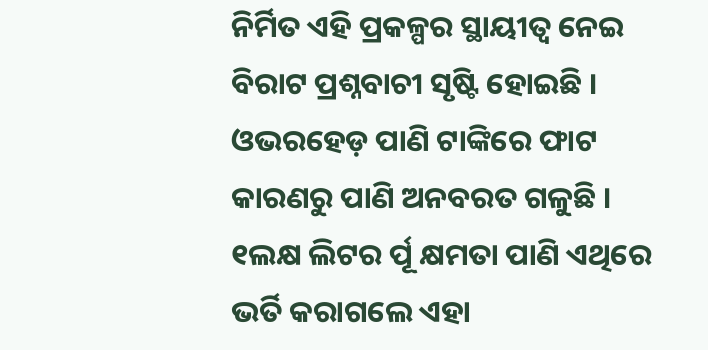ନିର୍ମିତ ଏହି ପ୍ରକଳ୍ପର ସ୍ଥାୟୀତ୍ୱ ନେଇ ବିରାଟ ପ୍ରଶ୍ନବାଚୀ ସୃଷ୍ଟି ହୋଇଛି । ଓଭରହେଡ଼ ପାଣି ଟାଙ୍କିରେ ଫାଟ କାରଣରୁ ପାଣି ଅନବରତ ଗଳୁଛି । ୧ଲକ୍ଷ ଲିଟର ର୍ପୂ କ୍ଷମତା ପାଣି ଏଥିରେ ଭର୍ତି କରାଗଲେ ଏହା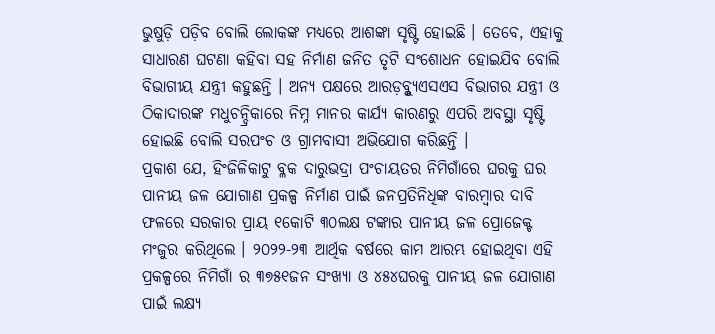ଭୁଷୁଡ଼ି ପଡ଼ିବ ବୋଲି ଲୋକଙ୍କ ମଧ୍ୟରେ ଆଶଙ୍କା ସୃଷ୍ଟି ହୋଇଛି । ତେବେ, ଏହାକୁ ସାଧାରଣ ଘଟଣା କହିବା ସହ ନିର୍ମାଣ ଜନିତ ତୃଟି ସଂଶୋଧନ ହୋଇଯିବ ବୋଲି ବିଭାଗୀୟ ଯନ୍ତ୍ରୀ କହୁଛନ୍ତି । ଅନ୍ୟ ପକ୍ଷରେ ଆରଡ଼ବ୍ଳ୍ୟୁଏସଏସ ବିଭାଗର ଯନ୍ତ୍ରୀ ଓ ଠିକାଦାରଙ୍କ ମଧୁଚନ୍ଦ୍ରିକାରେ ନିମ୍ନ ମାନର କାର୍ଯ୍ୟ କାରଣରୁ ଏପରି ଅବସ୍ଥା ସୃଷ୍ଟି ହୋଇଛି ବୋଲି ସରପଂଚ ଓ ଗ୍ରାମବାସୀ ଅଭିଯୋଗ କରିଛନ୍ତି ।
ପ୍ରକାଶ ଯେ, ହିଂଜିଳିକାଟୁ ବ୍ଳକ ଦାରୁଭଦ୍ରା ପଂଚାୟତର ନିମିଗାଁରେ ଘରକୁ ଘର ପାନୀୟ ଜଳ ଯୋଗାଣ ପ୍ରକଳ୍ପ ନିର୍ମାଣ ପାଇଁ ଜନପ୍ରତିନିଧିଙ୍କ ବାରମ୍ବାର ଦାବି ଫଳରେ ସରକାର ପ୍ରାୟ ୧କୋଟି ୩୦ଲକ୍ଷ ଟଙ୍କାର ପାନୀୟ ଜଳ ପ୍ରୋଜେକ୍ଟ ମଂଜୁର କରିଥିଲେ । ୨୦୨୨-୨୩ ଆର୍ଥିକ ବର୍ଷରେ କାମ ଆରମ୍ଭ ହୋଇଥିବା ଏହି ପ୍ରକଳ୍ପରେ ନିମିଗାଁ ର ୩୭୫୧ଜନ ସଂଖ୍ୟା ଓ ୪୫୪ଘରକୁ ପାନୀୟ ଜଳ ଯୋଗାଣ ପାଇଁ ଲକ୍ଷ୍ୟ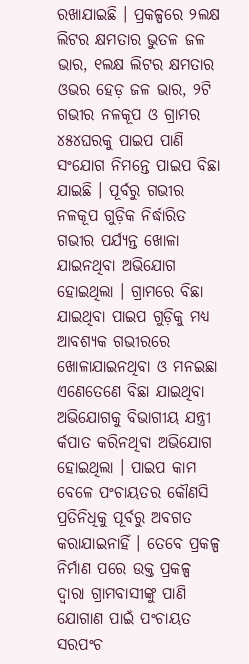ରଖାଯାଇଛି । ପ୍ରକଳ୍ପରେ ୨ଲକ୍ଷ ଲିଟର କ୍ଷମତାର ଭୁତଳ ଜଳ ଭାର, ୧ଲକ୍ଷ ଲିଟର କ୍ଷମତାର ଓଭର ହେଡ଼ ଜଳ ଭାର, ୨ଟି ଗଭୀର ନଳକୂପ ଓ ଗ୍ରାମର ୪୫୪ଘରକୁ ପାଇପ ପାଣି ସଂଯୋଗ ନିମନ୍ତେ ପାଇପ ବିଛା ଯାଇଛି । ପୂର୍ବରୁ ଗଭୀର ନଳକୂପ ଗୁଡ଼ିକ ନିର୍ଦ୍ଧାରିତ ଗଭୀର ପର୍ଯ୍ୟନ୍ତ ଖୋଳା ଯାଇନଥିବା ଅଭିଯୋଗ ହୋଇଥିଲା । ଗ୍ରାମରେ ବିଛା ଯାଇଥିବା ପାଇପ ଗୁଡ଼ିକୁ ମଧ୍ୟ ଆବଶ୍ୟକ ଗଭୀରରେ ଖୋଳାଯାଇନଥିବା ଓ ମନଇଛା ଏଣେତେଣେ ବିଛା ଯାଇଥିବା ଅଭିଯୋଗକୁ ବିଭାଗୀୟ ଯନ୍ତ୍ରୀ ର୍କପାତ କରିନଥିବା ଅଭିଯୋଗ ହୋଇଥିଲା । ପାଇପ କାମ ବେଳେ ପଂଚାୟତର କୌଣସି ପ୍ରତିନିଧିକୁ ପୂର୍ବରୁ ଅବଗତ କରାଯାଇନାହିଁ । ତେବେ ପ୍ରକଳ୍ପ ନିର୍ମାଣ ପରେ ଉକ୍ତ ପ୍ରକଳ୍ପ ଦ୍ୱାରା ଗ୍ରାମବାସୀଙ୍କୁ ପାଣି ଯୋଗାଣ ପାଇଁ ପଂଚାୟତ ସରପଂଚ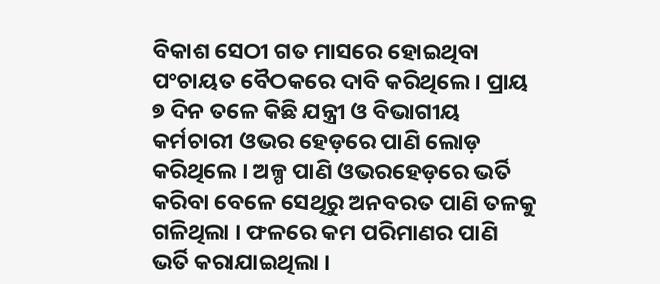ବିକାଶ ସେଠୀ ଗତ ମାସରେ ହୋଇଥିବା ପଂଚାୟତ ବୈଠକରେ ଦାବି କରିଥିଲେ । ପ୍ରାୟ ୭ ଦିନ ତଳେ କିଛି ଯନ୍ତ୍ରୀ ଓ ବିଭାଗୀୟ କର୍ମଚାରୀ ଓଭର ହେଡ଼ରେ ପାଣି ଲୋଡ଼ କରିଥିଲେ । ଅଳ୍ପ ପାଣି ଓଭରହେଡ଼ରେ ଭର୍ତି କରିବା ବେଳେ ସେଥିରୁ ଅନବରତ ପାଣି ତଳକୁ ଗଳିଥିଲା । ଫଳରେ କମ ପରିମାଣର ପାଣି ଭର୍ତି କରାଯାଇଥିଲା ।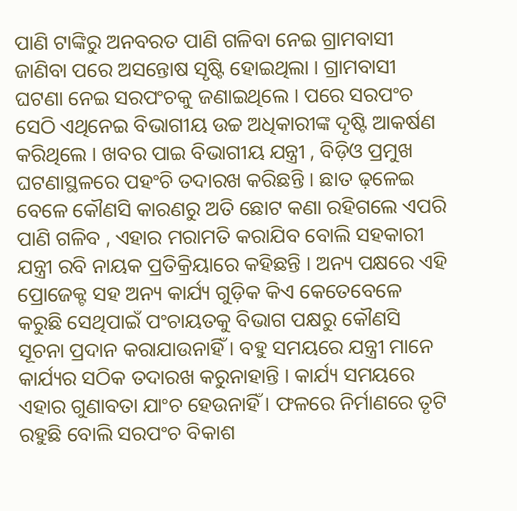ପାଣି ଟାଙ୍କିରୁ ଅନବରତ ପାଣି ଗଳିବା ନେଇ ଗ୍ରାମବାସୀ ଜାଣିବା ପରେ ଅସନ୍ତୋଷ ସୃଷ୍ଟି ହୋଇଥିଲା । ଗ୍ରାମବାସୀ ଘଟଣା ନେଇ ସରପଂଚକୁ ଜଣାଇଥିଲେ । ପରେ ସରପଂଚ ସେଠି ଏଥିନେଇ ବିଭାଗୀୟ ଉଚ୍ଚ ଅଧିକାରୀଙ୍କ ଦୃଷ୍ଟି ଆକର୍ଷଣ କରିଥିଲେ । ଖବର ପାଇ ବିଭାଗୀୟ ଯନ୍ତ୍ରୀ , ବିଡ଼ିଓ ପ୍ରମୁଖ ଘଟଣାସ୍ଥଳରେ ପହଂଚି ତଦାରଖ କରିଛନ୍ତି । ଛାତ ଢ଼ଳେଇ ବେଳେ କୌଣସି କାରଣରୁ ଅତି ଛୋଟ କଣା ରହିଗଲେ ଏପରି ପାଣି ଗଳିବ , ଏହାର ମରାମତି କରାଯିବ ବୋଲି ସହକାରୀ ଯନ୍ତ୍ରୀ ରବି ନାୟକ ପ୍ରତିକ୍ରିୟାରେ କହିଛନ୍ତି । ଅନ୍ୟ ପକ୍ଷରେ ଏହି ପ୍ରୋଜେକ୍ଟ ସହ ଅନ୍ୟ କାର୍ଯ୍ୟ ଗୁଡ଼ିକ କିଏ କେତେବେଳେ କରୁଛି ସେଥିପାଇଁ ପଂଚାୟତକୁ ବିଭାଗ ପକ୍ଷରୁ କୌଣସି ସୂଚନା ପ୍ରଦାନ କରାଯାଉନାହିଁ । ବହୁ ସମୟରେ ଯନ୍ତ୍ରୀ ମାନେ କାର୍ଯ୍ୟର ସଠିକ ତଦାରଖ କରୁନାହାନ୍ତି । କାର୍ଯ୍ୟ ସମୟରେ ଏହାର ଗୁଣାବତା ଯାଂଚ ହେଉନାହିଁ । ଫଳରେ ନିର୍ମାଣରେ ତୃଟି ରହୁଛି ବୋଲି ସରପଂଚ ବିକାଶ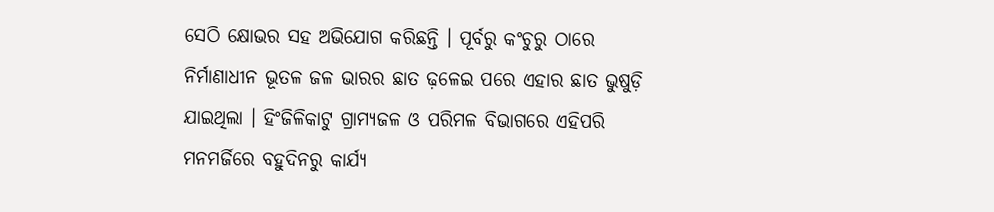ସେଠି କ୍ଷୋଭର ସହ ଅଭିଯୋଗ କରିଛନ୍ତି । ପୂର୍ବରୁ କଂଚୁରୁ ଠାରେ ନିର୍ମାଣାଧୀନ ଭୂତଳ ଜଳ ଭାରର ଛାତ ଢ଼ଳେଇ ପରେ ଏହାର ଛାତ ଭୁଷୁଡ଼ି ଯାଇଥିଲା । ହିଂଜିଳିକାଟୁ ଗ୍ରାମ୍ୟଜଳ ଓ ପରିମଳ ବିଭାଗରେ ଏହିପରି ମନମର୍ଜିରେ ବହୁଦିନରୁ କାର୍ଯ୍ୟ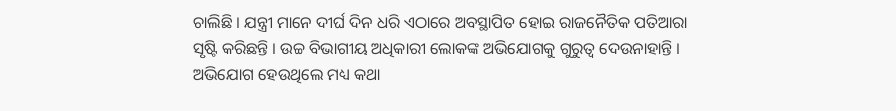ଚାଲିଛି । ଯନ୍ତ୍ରୀ ମାନେ ଦୀର୍ଘ ଦିନ ଧରି ଏଠାରେ ଅବସ୍ଥାପିତ ହୋଇ ରାଜନୈତିକ ପତିଆରା ସୃଷ୍ଟି କରିଛନ୍ତି । ଉଚ୍ଚ ବିଭାଗୀୟ ଅଧିକାରୀ ଲୋକଙ୍କ ଅଭିଯୋଗକୁ ଗୁରୁତ୍ୱ ଦେଉନାହାନ୍ତି । ଅଭିଯୋଗ ହେଉଥିଲେ ମଧ୍ୟ କଥା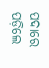ପଦାରେ ପଡ଼ିଲେ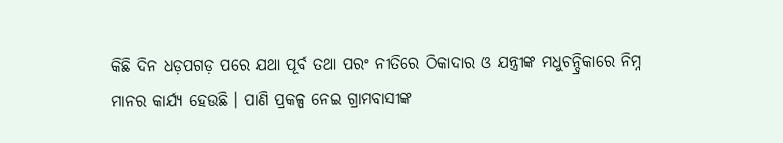କିଛି ଦିନ ଧଡ଼ପଗଡ଼ ପରେ ଯଥା ପୂର୍ବ ତଥା ପରଂ ନୀତିରେ ଠିକାଦାର ଓ ଯନ୍ତ୍ରୀଙ୍କ ମଧୁଚନ୍ଦ୍ରିକାରେ ନିମ୍ନ ମାନର କାର୍ଯ୍ୟ ହେଉଛି । ପାଣି ପ୍ରକଳ୍ପ ନେଇ ଗ୍ରାମବାସୀଙ୍କ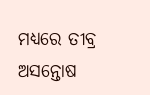ମଧ୍ୟରେ ତୀବ୍ର ଅସନ୍ତୋଷ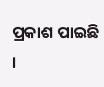ପ୍ରକାଶ ପାଇଛି ।